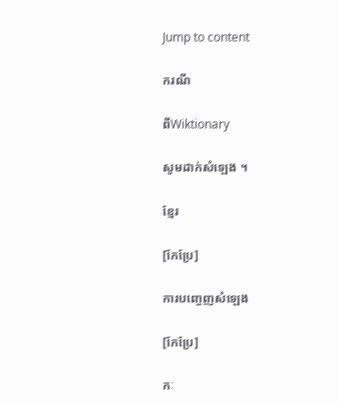Jump to content

ករណី

ពីWiktionary

សូមដាក់សំឡេង ។

ខ្មែរ

[កែប្រែ]

ការបញ្ចេញសំឡេង

[កែប្រែ]

កៈ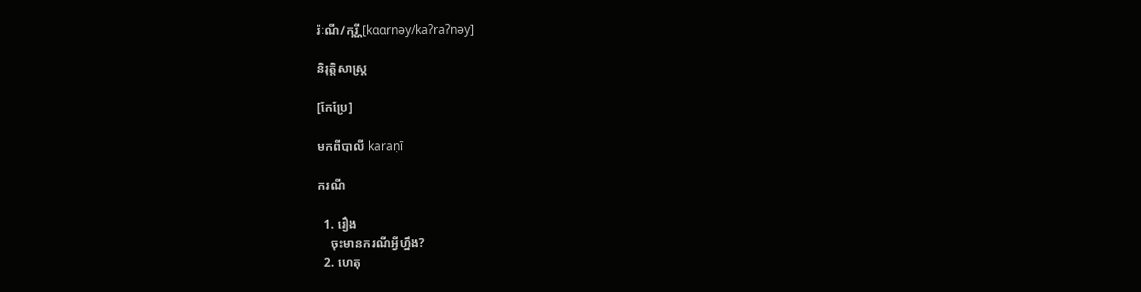រ៉ៈណី/ករ្ណី[kɑɑrnəy/kaʔraʔnəy]

និរុត្តិសាស្ត្រ

[កែប្រែ]

មកពីបាលី karaṇī

ករណី

  1. រឿង
    ចុះមានករណីអ្វីហ្នឹង?
  2. ហេតុ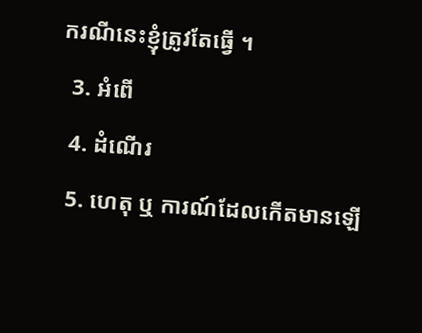ករណីនេះខ្ញុំត្រូវតែធ្វើ ។
  3. អំពើ
  4. ដំណើរ
  5. ហេតុ ឬ ការណ៍ដែលកើតមានឡើ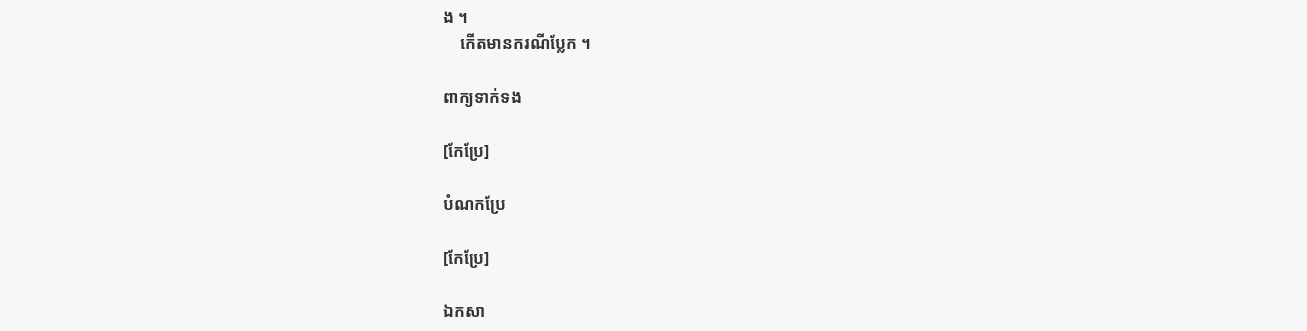ង ។
    កើតមានករណីប្លែក ។

ពាក្យទាក់ទង

[កែប្រែ]

បំណកប្រែ

[កែប្រែ]

ឯកសា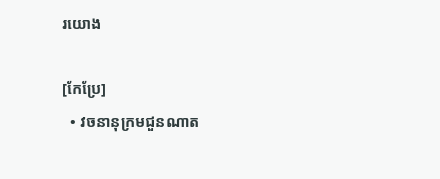រយោង

[កែប្រែ]
  • វចនានុក្រមជួនណាត